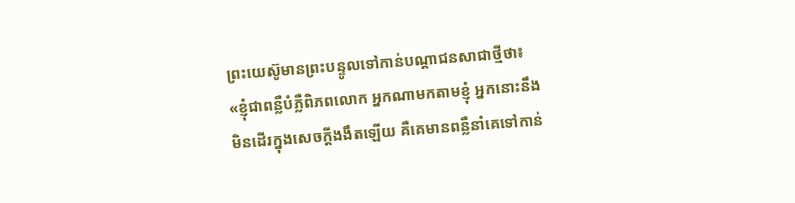ព្រះយេស៊ូមានព្រះបន្ទូលទៅកាន់បណ្ដាជនសាជាថ្មីថា៖ «ខ្ញុំជាពន្លឺបំភ្លឺពិភពលោក អ្នកណាមកតាមខ្ញុំ អ្នកនោះនឹងមិនដើរក្នុងសេចក្ដីងងឹតឡើយ គឺគេមានពន្លឺនាំគេទៅកាន់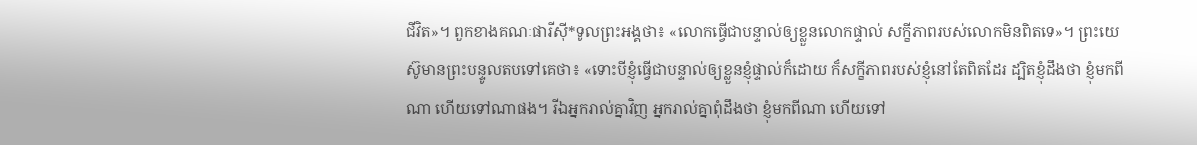ជីវិត»។ ពួកខាងគណៈផារីស៊ី*ទូលព្រះអង្គថា៖ «លោកធ្វើជាបន្ទាល់ឲ្យខ្លួនលោកផ្ទាល់ សក្ខីភាពរបស់លោកមិនពិតទេ»។ ព្រះយេស៊ូមានព្រះបន្ទូលតបទៅគេថា៖ «ទោះបីខ្ញុំធ្វើជាបន្ទាល់ឲ្យខ្លួនខ្ញុំផ្ទាល់ក៏ដោយ ក៏សក្ខីភាពរបស់ខ្ញុំនៅតែពិតដែរ ដ្បិតខ្ញុំដឹងថា ខ្ញុំមកពីណា ហើយទៅណាផង។ រីឯអ្នករាល់គ្នាវិញ អ្នករាល់គ្នាពុំដឹងថា ខ្ញុំមកពីណា ហើយទៅ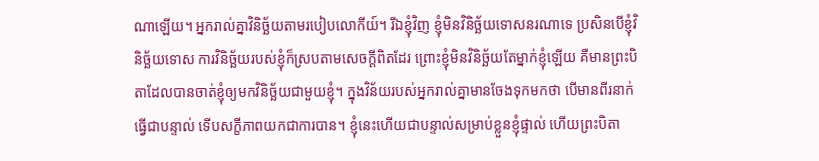ណាឡើយ។ អ្នករាល់គ្នាវិនិច្ឆ័យតាមរបៀបលោកីយ៍។ រីឯខ្ញុំវិញ ខ្ញុំមិនវិនិច្ឆ័យទោសនរណាទេ ប្រសិនបើខ្ញុំវិនិច្ឆ័យទោស ការវិនិច្ឆ័យរបស់ខ្ញុំក៏ស្របតាមសេចក្ដីពិតដែរ ព្រោះខ្ញុំមិនវិនិច្ឆ័យតែម្នាក់ខ្ញុំឡើយ គឺមានព្រះបិតាដែលបានចាត់ខ្ញុំឲ្យមកវិនិច្ឆ័យជាមួយខ្ញុំ។ ក្នុងវិន័យរបស់អ្នករាល់គ្នាមានចែងទុកមកថា បើមានពីរនាក់ធ្វើជាបន្ទាល់ ទើបសក្ខីភាពយកជាការបាន។ ខ្ញុំនេះហើយជាបន្ទាល់សម្រាប់ខ្លួនខ្ញុំផ្ទាល់ ហើយព្រះបិតា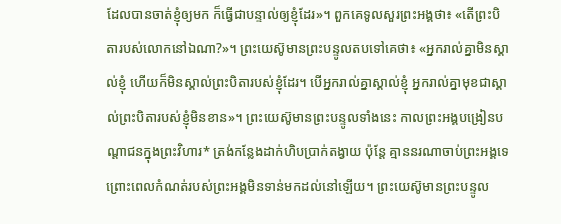ដែលបានចាត់ខ្ញុំឲ្យមក ក៏ធ្វើជាបន្ទាល់ឲ្យខ្ញុំដែរ»។ ពួកគេទូលសួរព្រះអង្គថា៖ «តើព្រះបិតារបស់លោកនៅឯណា?»។ ព្រះយេស៊ូមានព្រះបន្ទូលតបទៅគេថា៖ «អ្នករាល់គ្នាមិនស្គាល់ខ្ញុំ ហើយក៏មិនស្គាល់ព្រះបិតារបស់ខ្ញុំដែរ។ បើអ្នករាល់គ្នាស្គាល់ខ្ញុំ អ្នករាល់គ្នាមុខជាស្គាល់ព្រះបិតារបស់ខ្ញុំមិនខាន»។ ព្រះយេស៊ូមានព្រះបន្ទូលទាំងនេះ កាលព្រះអង្គបង្រៀនបណ្ដាជនក្នុងព្រះវិហារ* ត្រង់កន្លែងដាក់ហិបប្រាក់តង្វាយ ប៉ុន្តែ គ្មាននរណាចាប់ព្រះអង្គទេ ព្រោះពេលកំណត់របស់ព្រះអង្គមិនទាន់មកដល់នៅឡើយ។ ព្រះយេស៊ូមានព្រះបន្ទូល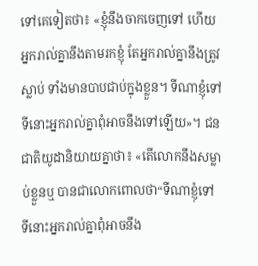ទៅគេទៀតថា៖ «ខ្ញុំនឹងចាកចេញទៅ ហើយអ្នករាល់គ្នានឹងតាមរកខ្ញុំ តែអ្នករាល់គ្នានឹងត្រូវស្លាប់ ទាំងមានបាបជាប់ក្នុងខ្លួន។ ទីណាខ្ញុំទៅ ទីនោះអ្នករាល់គ្នាពុំអាចនឹងទៅឡើយ»។ ជនជាតិយូដានិយាយគ្នាថា៖ «តើលោកនឹងសម្លាប់ខ្លួនឬ បានជាលោកពោលថា“ទីណាខ្ញុំទៅ ទីនោះអ្នករាល់គ្នាពុំអាចនឹង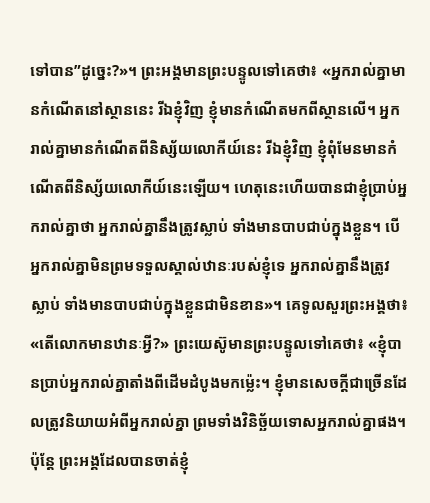ទៅបាន”ដូច្នេះ?»។ ព្រះអង្គមានព្រះបន្ទូលទៅគេថា៖ «អ្នករាល់គ្នាមានកំណើតនៅស្ថាននេះ រីឯខ្ញុំវិញ ខ្ញុំមានកំណើតមកពីស្ថានលើ។ អ្នករាល់គ្នាមានកំណើតពីនិស្ស័យលោកីយ៍នេះ រីឯខ្ញុំវិញ ខ្ញុំពុំមែនមានកំណើតពីនិស្ស័យលោកីយ៍នេះឡើយ។ ហេតុនេះហើយបានជាខ្ញុំប្រាប់អ្នករាល់គ្នាថា អ្នករាល់គ្នានឹងត្រូវស្លាប់ ទាំងមានបាបជាប់ក្នុងខ្លួន។ បើអ្នករាល់គ្នាមិនព្រមទទួលស្គាល់ឋានៈរបស់ខ្ញុំទេ អ្នករាល់គ្នានឹងត្រូវស្លាប់ ទាំងមានបាបជាប់ក្នុងខ្លួនជាមិនខាន»។ គេទូលសួរព្រះអង្គថា៖ «តើលោកមានឋានៈអ្វី?» ព្រះយេស៊ូមានព្រះបន្ទូលទៅគេថា៖ «ខ្ញុំបានប្រាប់អ្នករាល់គ្នាតាំងពីដើមដំបូងមកម៉្លេះ។ ខ្ញុំមានសេចក្ដីជាច្រើនដែលត្រូវនិយាយអំពីអ្នករាល់គ្នា ព្រមទាំងវិនិច្ឆ័យទោសអ្នករាល់គ្នាផង។ ប៉ុន្តែ ព្រះអង្គដែលបានចាត់ខ្ញុំ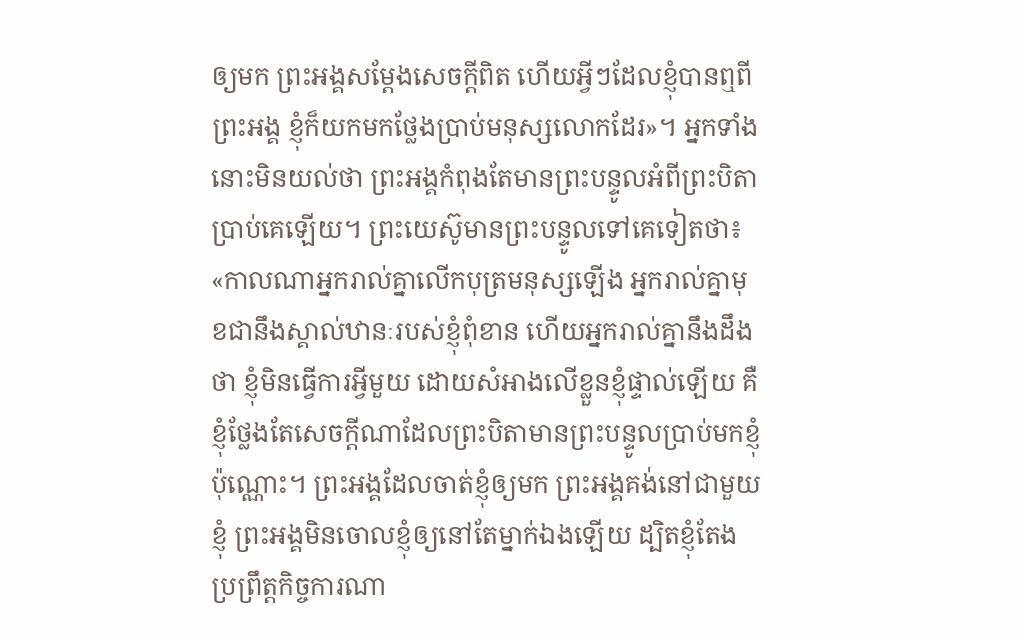ឲ្យមក ព្រះអង្គសម្តែងសេចក្ដីពិត ហើយអ្វីៗដែលខ្ញុំបានឮពីព្រះអង្គ ខ្ញុំក៏យកមកថ្លែងប្រាប់មនុស្សលោកដែរ»។ អ្នកទាំងនោះមិនយល់ថា ព្រះអង្គកំពុងតែមានព្រះបន្ទូលអំពីព្រះបិតាប្រាប់គេឡើយ។ ព្រះយេស៊ូមានព្រះបន្ទូលទៅគេទៀតថា៖ «កាលណាអ្នករាល់គ្នាលើកបុត្រមនុស្សឡើង អ្នករាល់គ្នាមុខជានឹងស្គាល់ឋានៈរបស់ខ្ញុំពុំខាន ហើយអ្នករាល់គ្នានឹងដឹងថា ខ្ញុំមិនធ្វើការអ្វីមួយ ដោយសំអាងលើខ្លួនខ្ញុំផ្ទាល់ឡើយ គឺខ្ញុំថ្លែងតែសេចក្ដីណាដែលព្រះបិតាមានព្រះបន្ទូលប្រាប់មកខ្ញុំប៉ុណ្ណោះ។ ព្រះអង្គដែលចាត់ខ្ញុំឲ្យមក ព្រះអង្គគង់នៅជាមួយខ្ញុំ ព្រះអង្គមិនចោលខ្ញុំឲ្យនៅតែម្នាក់ឯងឡើយ ដ្បិតខ្ញុំតែងប្រព្រឹត្តកិច្ចការណា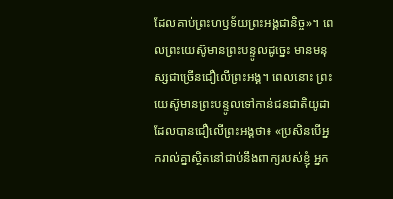ដែលគាប់ព្រះហឫទ័យព្រះអង្គជានិច្ច»។ ពេលព្រះយេស៊ូមានព្រះបន្ទូលដូច្នេះ មានមនុស្សជាច្រើនជឿលើព្រះអង្គ។ ពេលនោះ ព្រះយេស៊ូមានព្រះបន្ទូលទៅកាន់ជនជាតិយូដា ដែលបានជឿលើព្រះអង្គថា៖ «ប្រសិនបើអ្នករាល់គ្នាស្ថិតនៅជាប់នឹងពាក្យរបស់ខ្ញុំ អ្នក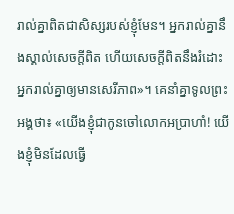រាល់គ្នាពិតជាសិស្សរបស់ខ្ញុំមែន។ អ្នករាល់គ្នានឹងស្គាល់សេចក្ដីពិត ហើយសេចក្ដីពិតនឹងរំដោះអ្នករាល់គ្នាឲ្យមានសេរីភាព»។ គេនាំគ្នាទូលព្រះអង្គថា៖ «យើងខ្ញុំជាកូនចៅលោកអប្រាហាំ! យើងខ្ញុំមិនដែលធ្វើ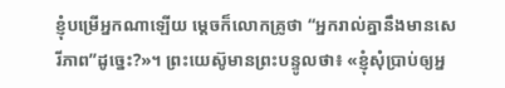ខ្ញុំបម្រើអ្នកណាឡើយ ម្ដេចក៏លោកគ្រូថា “អ្នករាល់គ្នានឹងមានសេរីភាព”ដូច្នេះ?»។ ព្រះយេស៊ូមានព្រះបន្ទូលថា៖ «ខ្ញុំសុំប្រាប់ឲ្យអ្ន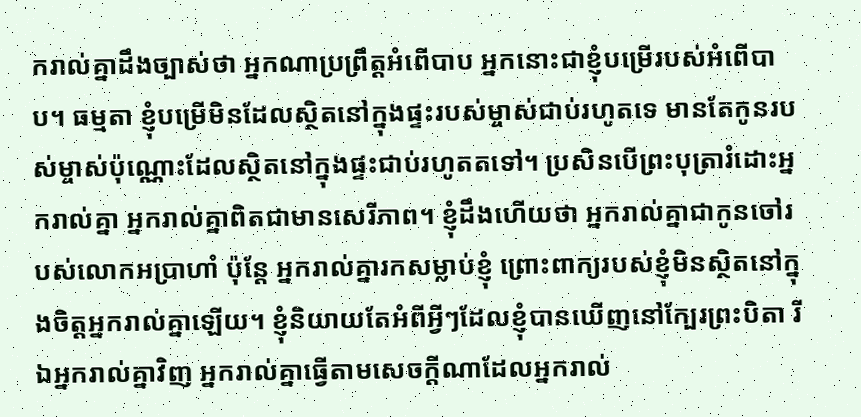ករាល់គ្នាដឹងច្បាស់ថា អ្នកណាប្រព្រឹត្តអំពើបាប អ្នកនោះជាខ្ញុំបម្រើរបស់អំពើបាប។ ធម្មតា ខ្ញុំបម្រើមិនដែលស្ថិតនៅក្នុងផ្ទះរបស់ម្ចាស់ជាប់រហូតទេ មានតែកូនរបស់ម្ចាស់ប៉ុណ្ណោះដែលស្ថិតនៅក្នុងផ្ទះជាប់រហូតតទៅ។ ប្រសិនបើព្រះបុត្រារំដោះអ្នករាល់គ្នា អ្នករាល់គ្នាពិតជាមានសេរីភាព។ ខ្ញុំដឹងហើយថា អ្នករាល់គ្នាជាកូនចៅរបស់លោកអប្រាហាំ ប៉ុន្តែ អ្នករាល់គ្នារកសម្លាប់ខ្ញុំ ព្រោះពាក្យរបស់ខ្ញុំមិនស្ថិតនៅក្នុងចិត្តអ្នករាល់គ្នាឡើយ។ ខ្ញុំនិយាយតែអំពីអ្វីៗដែលខ្ញុំបានឃើញនៅក្បែរព្រះបិតា រីឯអ្នករាល់គ្នាវិញ អ្នករាល់គ្នាធ្វើតាមសេចក្ដីណាដែលអ្នករាល់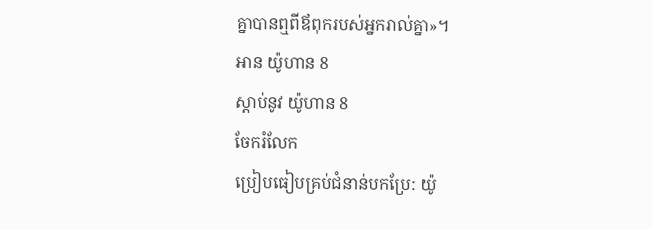គ្នាបានឮពីឪពុករបស់អ្នករាល់គ្នា»។
អាន យ៉ូហាន 8
ស្ដាប់នូវ យ៉ូហាន 8
ចែករំលែក
ប្រៀបធៀបគ្រប់ជំនាន់បកប្រែ: យ៉ូ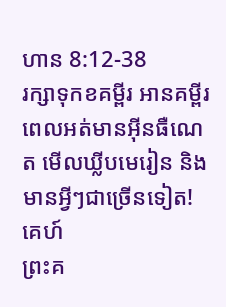ហាន 8:12-38
រក្សាទុកខគម្ពីរ អានគម្ពីរពេលអត់មានអ៊ីនធឺណេត មើលឃ្លីបមេរៀន និងមានអ្វីៗជាច្រើនទៀត!
គេហ៍
ព្រះគ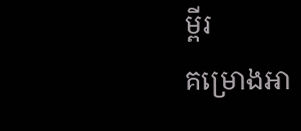ម្ពីរ
គម្រោងអា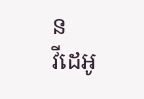ន
វីដេអូ